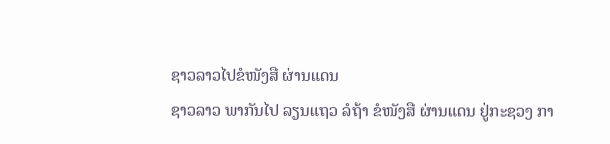ຊາວລາວໄປຂໍໜັງສື ຜ່ານແດນ
ຊາວລາວ ພາກັນໄປ ລຽນແຖວ ລໍຖ້າ ຂໍໜັງສື ຜ່ານແດນ ຢູ່ກະຊວງ ກາ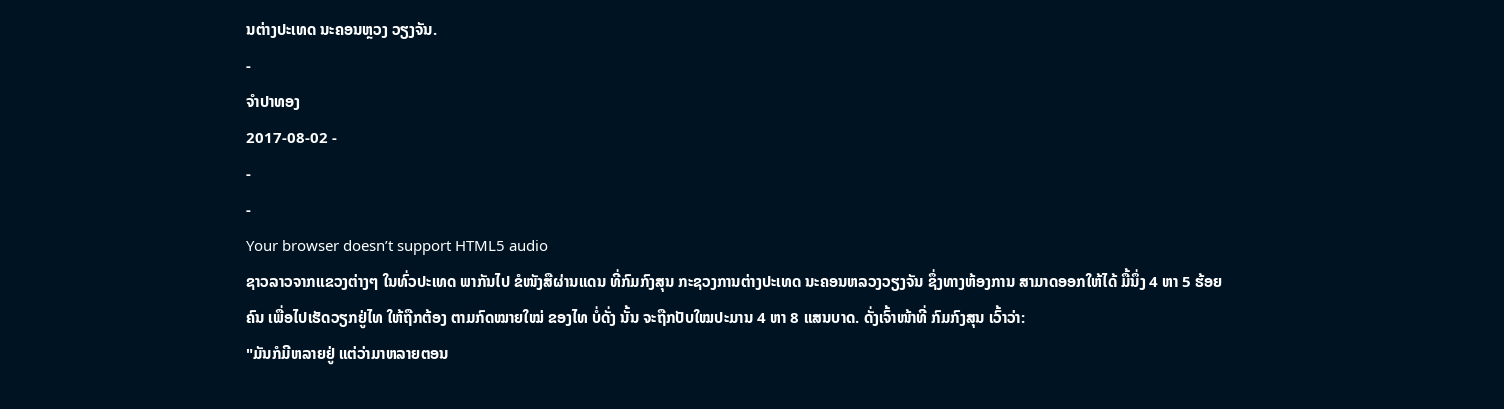ນຕ່າງປະເທດ ນະຄອນຫຼວງ ວຽງຈັນ.
-
ຈໍາປາທອງ
2017-08-02 -
-
-
Your browser doesn’t support HTML5 audio
ຊາວລາວຈາກແຂວງຕ່າງໆ ໃນທົ່ວປະເທດ ພາກັນໄປ ຂໍໜັງສືຜ່ານແດນ ທີ່ກົມກົງສຸນ ກະຊວງການຕ່າງປະເທດ ນະຄອນຫລວງວຽງຈັນ ຊຶ່ງທາງຫ້ອງການ ສາມາດອອກໃຫ້ໄດ້ ມື້ນຶ່ງ 4 ຫາ 5 ຮ້ອຍຄົນ ເພື່ອໄປເຮັດວຽກຢູ່ໄທ ໃຫ້ຖືກຕ້ອງ ຕາມກົດໝາຍໃໝ່ ຂອງໄທ ບໍ່ດັ່ງ ນັ້ນ ຈະຖືກປັບໃໝປະມານ 4 ຫາ 8 ແສນບາດ. ດັ່ງເຈົ້າໜ້າທີ່ ກົມກົງສຸນ ເວົ້າວ່າ:
"ມັນກໍມີຫລາຍຢູ່ ແຕ່ວ່າມາຫລາຍຕອນ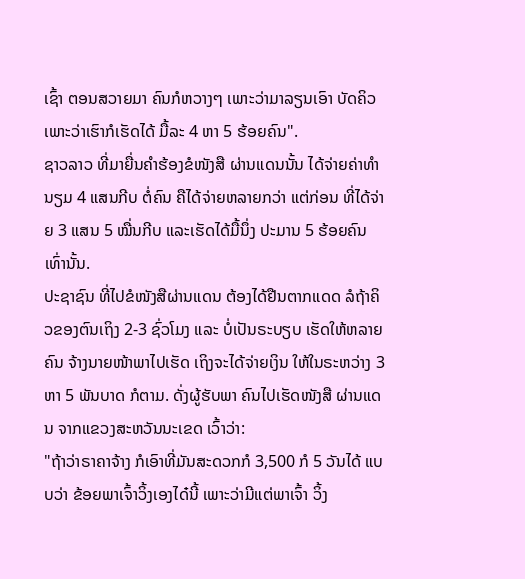ເຊົ້າ ຕອນສວາຍມາ ຄົນກໍຫວາງໆ ເພາະວ່າມາລຽນເອົາ ບັດຄິວ ເພາະວ່າເຮົາກໍເຮັດໄດ້ ມື້ລະ 4 ຫາ 5 ຮ້ອຍຄົນ".
ຊາວລາວ ທີ່ມາຍື່ນຄຳຮ້ອງຂໍໜັງສື ຜ່ານແດນນັ້ນ ໄດ້ຈ່າຍຄ່າທຳນຽມ 4 ແສນກີບ ຕໍ່ຄົນ ຄືໄດ້ຈ່າຍຫລາຍກວ່າ ແຕ່ກ່ອນ ທີ່ໄດ້ຈ່າຍ 3 ແສນ 5 ໝື່ນກີບ ແລະເຮັດໄດ້ມື້ນຶ່ງ ປະມານ 5 ຮ້ອຍຄົນເທົ່ານັ້ນ.
ປະຊາຊົນ ທີ່ໄປຂໍໜັງສືຜ່ານແດນ ຕ້ອງໄດ້ຢືນຕາກແດດ ລໍຖ້າຄິວຂອງຕົນເຖິງ 2-3 ຊົ່ວໂມງ ແລະ ບໍ່ເປັນຣະບຽບ ເຮັດໃຫ້ຫລາຍຄົນ ຈ້າງນາຍໜ້າພາໄປເຮັດ ເຖິງຈະໄດ້ຈ່າຍເງິນ ໃຫ້ໃນຣະຫວ່າງ 3 ຫາ 5 ພັນບາດ ກໍຕາມ. ດັ່ງຜູ້ຮັບພາ ຄົນໄປເຮັດໜັງສື ຜ່ານແດນ ຈາກແຂວງສະຫວັນນະເຂດ ເວົ້າວ່າ:
"ຖ້າວ່າຣາຄາຈ້າງ ກໍເອົາທີ່ມັນສະດວກກໍ 3,500 ກໍ 5 ວັນໄດ້ ແບບວ່າ ຂ້ອຍພາເຈົ້າວິ້ງເອງໄດ໋ນີ້ ເພາະວ່າມີແຕ່ພາເຈົ້າ ວິ້ງ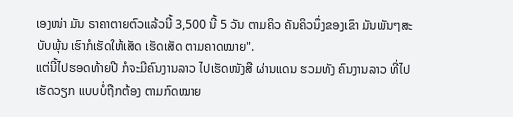ເອງໜ່າ ມັນ ຣາຄາຕາຍຕົວແລ້ວນີ້ 3,500 ນີ້ 5 ວັນ ຕາມຄິວ ຄັນຄິວນຶ່ງຂອງເຂົາ ມັນພັນໆສະບັບພຸ້ນ ເຮົາກໍເຮັດໃຫ້ເສັດ ເຮັດເສັດ ຕາມຄາດໝາຍ".
ແຕ່ນີ້ໄປຮອດທ້າຍປີ ກໍຈະມີຄົນງານລາວ ໄປເຮັດໜັງສື ຜ່ານແດນ ຮວມທັງ ຄົນງານລາວ ທີ່ໄປເຮັດວຽກ ແບບບໍ່ຖືກຕ້ອງ ຕາມກົດໝາຍ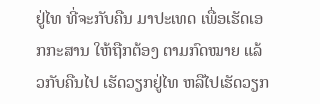ຢູ່ໄທ ທີ່ຈະກັບຄືນ ມາປະເທດ ເພື່ອເຮັດເອກກະສານ ໃຫ້ຖືກຕ້ອງ ຕາມກົດໝາຍ ແລ້ວກັບຄືນໄປ ເຮັດວຽກຢູ່ໄທ ຫລືໄປເຮັດວຽກ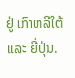ຢູ່ ເກົາຫລີໃຕ້ ແລະ ຍີ່ປຸ່ນ.